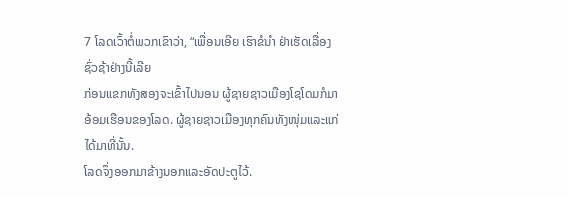7 ໂລດເວົ້າຕໍ່ພວກເຂົາວ່າ, “ເພື່ອນເອີຍ ເຮົາຂໍນຳ ຢ່າເຮັດເລື່ອງຊົ່ວຊ້າຢ່າງນີ້ເລີຍ
ກ່ອນແຂກທັງສອງຈະເຂົ້າໄປນອນ ຜູ້ຊາຍຊາວເມືອງໂຊໂດມກໍມາອ້ອມເຮືອນຂອງໂລດ. ຜູ້ຊາຍຊາວເມືອງທຸກຄົນທັງໜຸ່ມແລະແກ່ໄດ້ມາທີ່ນັ້ນ.
ໂລດຈຶ່ງອອກມາຂ້າງນອກແລະອັດປະຕູໄວ້.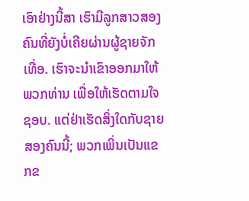ເອົາຢ່າງນີ້ສາ ເຮົາມີລູກສາວສອງຄົນທີ່ຍັງບໍ່ເຄີຍຜ່ານຜູ້ຊາຍຈັກເທື່ອ. ເຮົາຈະນຳເຂົາອອກມາໃຫ້ພວກທ່ານ ເພື່ອໃຫ້ເຮັດຕາມໃຈຊອບ. ແຕ່ຢ່າເຮັດສິ່ງໃດກັບຊາຍສອງຄົນນີ້; ພວກເພິ່ນເປັນແຂກຂ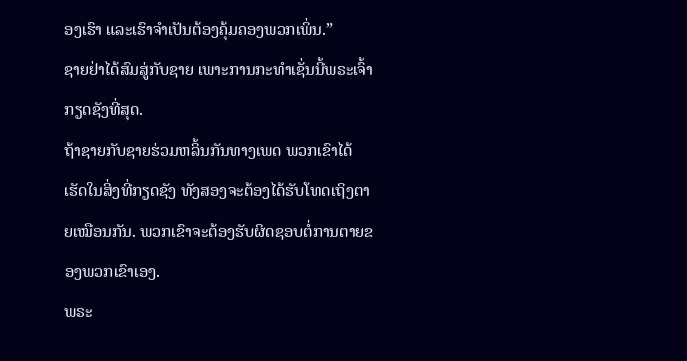ອງເຮົາ ແລະເຮົາຈຳເປັນຕ້ອງຄຸ້ມຄອງພວກເພິ່ນ.”
ຊາຍຢ່າໄດ້ສົມສູ່ກັບຊາຍ ເພາະການກະທຳເຊັ່ນນີ້ພຣະເຈົ້າກຽດຊັງທີ່ສຸດ.
ຖ້າຊາຍກັບຊາຍຮ່ວມຫລິ້ນກັນທາງເພດ ພວກເຂົາໄດ້ເຮັດໃນສິ່ງທີ່ກຽດຊັງ ທັງສອງຈະຕ້ອງໄດ້ຮັບໂທດເຖິງຕາຍເໝືອນກັນ. ພວກເຂົາຈະຕ້ອງຮັບຜິດຊອບຕໍ່ການຕາຍຂອງພວກເຂົາເອງ.
ພຣະ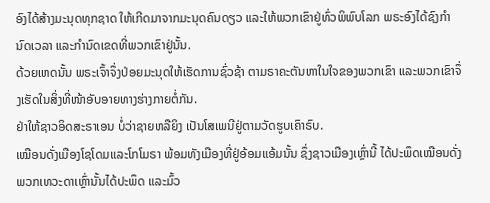ອົງໄດ້ສ້າງມະນຸດທຸກຊາດ ໃຫ້ເກີດມາຈາກມະນຸດຄົນດຽວ ແລະໃຫ້ພວກເຂົາຢູ່ທົ່ວພິພົບໂລກ ພຣະອົງໄດ້ຊົງກຳນົດເວລາ ແລະກຳນົດເຂດທີ່ພວກເຂົາຢູ່ນັ້ນ.
ດ້ວຍເຫດນັ້ນ ພຣະເຈົ້າຈຶ່ງປ່ອຍມະນຸດໃຫ້ເຮັດການຊົ່ວຊ້າ ຕາມຣາຄະຕັນຫາໃນໃຈຂອງພວກເຂົາ ແລະພວກເຂົາຈຶ່ງເຮັດໃນສິ່ງທີ່ໜ້າອັບອາຍທາງຮ່າງກາຍຕໍ່ກັນ.
ຢ່າໃຫ້ຊາວອິດສະຣາເອນ ບໍ່ວ່າຊາຍຫລືຍິງ ເປັນໂສເພນີຢູ່ຕາມວັດຮູບເຄົາຣົບ.
ເໝືອນດັ່ງເມືອງໂຊໂດມແລະໂກໂມຣາ ພ້ອມທັງເມືອງທີ່ຢູ່ອ້ອມແອ້ມນັ້ນ ຊຶ່ງຊາວເມືອງເຫຼົ່ານີ້ ໄດ້ປະພຶດເໝືອນດັ່ງພວກເທວະດາເຫຼົ່ານັ້ນໄດ້ປະພຶດ ແລະມົ້ວ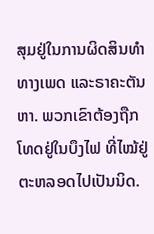ສຸມຢູ່ໃນການຜິດສິນທຳທາງເພດ ແລະຣາຄະຕັນຫາ. ພວກເຂົາຕ້ອງຖືກໂທດຢູ່ໃນບຶງໄຟ ທີ່ໄໝ້ຢູ່ຕະຫລອດໄປເປັນນິດ.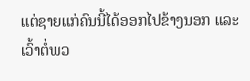ແຕ່ຊາຍແກ່ຄົນນີ້ໄດ້ອອກໄປຂ້າງນອກ ແລະເວົ້າຕໍ່ພວ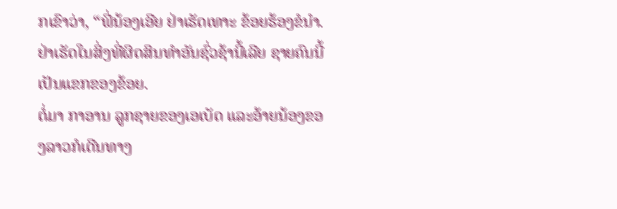ກເຂົາວ່າ, “ພີ່ນ້ອງເອີຍ ຢ່າເຮັດເທາະ ຂ້ອຍຮ້ອງຂໍນຳ. ຢ່າເຮັດໃນສິ່ງທີ່ຜິດສິນທຳອັນຊົ່ວຊ້ານີ້ເລີຍ ຊາຍຄົນນີ້ເປັນແຂກຂອງຂ້ອຍ.
ຕໍ່ມາ ກາອານ ລູກຊາຍຂອງເອເບັດ ແລະອ້າຍນ້ອງຂອງລາວກໍເດີນທາງ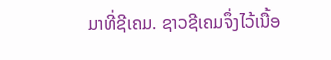ມາທີ່ຊີເຄມ. ຊາວຊີເຄມຈຶ່ງໄວ້ເນື້ອ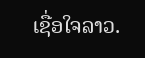ເຊື່ອໃຈລາວ.